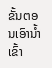ຂັ້ນຕອນເອົານ້ຳເຂົ້າ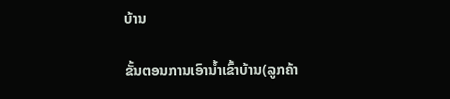ບ້ານ

ຂັ້ນຕອນການເອົານ້ຳເຂົ້າບ້ານ(ລູກຄ້າ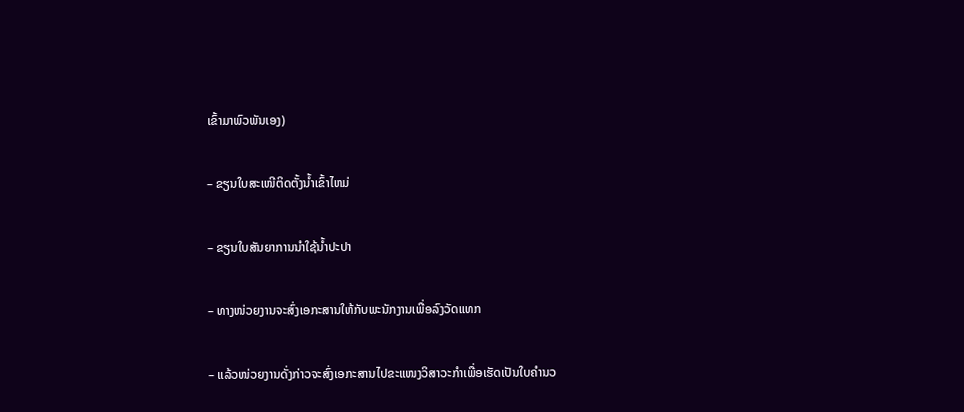ເຂົ້າມາພົວພັນເອງ)

– ຂຽນໃບສະເໜີຕິດຕັ້ງນ້ຳເຂົ້າໄຫມ່

– ຂຽນໃບສັນຍາການນຳໃຊ້ນ້ຳປະປາ

– ທາງໜ່ວຍງານຈະສົ່ງເອກະສານໃຫ້ກັບພະນັກງານເພື່ອລົງວັດແທກ

– ແລ້ວໜ່ວຍງານດັ່ງກ່າວຈະສົ່ງເອກະສານໄປຂະແໜງວິສາວະກຳເພື່ອເຮັດເປັນໃບຄຳນວ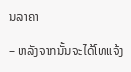ນລາຄາ

– ຫລັງຈາກນັ້ນຈະໄດ້ໂທແຈ້ງ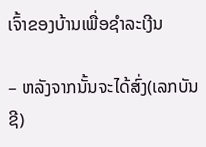ເຈົ້າຂອງບ້ານເພື່ອຊຳລະເງີນ

– ຫລັງຈາກນັ້ນຈະໄດ້ສົ່ງ(ເລກບັນຊີ)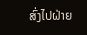ສົ່ງໄປຝ່າຍ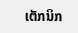ເຕັກນິກ